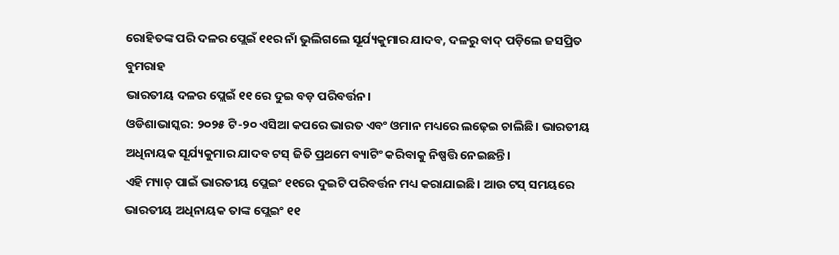ରୋହିତଙ୍କ ପରି ଦଳର ପ୍ଲେଇଁ ୧୧ର ନାଁ ଭୁଲିଗଲେ ସୂର୍ଯ୍ୟକୁମାର ଯାଦବ, ଦଳରୁ ବାଦ୍ ପଡ଼ିଲେ ଜସପ୍ରିତ ବୁମରାହ
ଭାରତୀୟ ଦଳର ପ୍ଲେଇଁ ୧୧ ରେ ଦୁଇ ବଡ଼ ପରିବର୍ତ୍ତନ।
ଓଡିଶାଭାସ୍କର: ୨୦୨୫ ଟି-୨୦ ଏସିଆ କପରେ ଭାରତ ଏବଂ ଓମାନ ମଧ୍ୟରେ ଲଢ଼େଇ ଚାଲିଛି। ଭାରତୀୟ ଅଧିନାୟକ ସୂର୍ଯ୍ୟକୁମାର ଯାଦବ ଟସ୍ ଜିତି ପ୍ରଥମେ ବ୍ୟାଟିଂ କରିବାକୁ ନିଷ୍ପତ୍ତି ନେଇଛନ୍ତି।
ଏହି ମ୍ୟାଚ୍ ପାଇଁ ଭାରତୀୟ ପ୍ଲେଇଂ ୧୧ରେ ଦୁଇଟି ପରିବର୍ତ୍ତନ ମଧ୍ୟ କରାଯାଇଛି। ଆଉ ଟସ୍ ସମୟରେ ଭାରତୀୟ ଅଧିନାୟକ ତାଙ୍କ ପ୍ଲେଇଂ ୧୧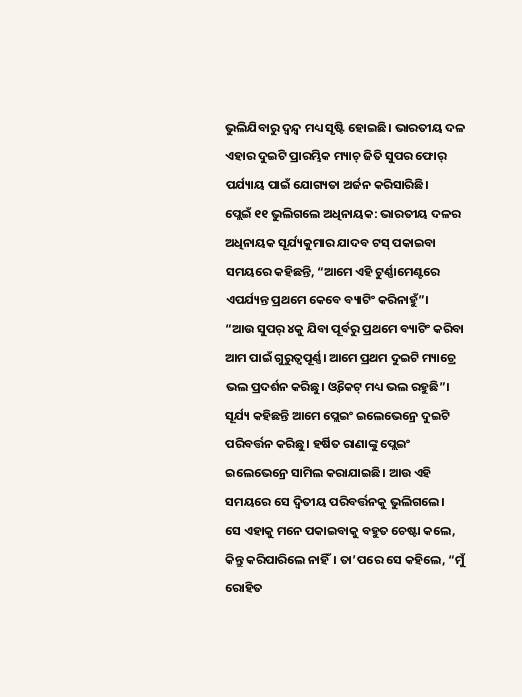ଭୁଲିଯିବାରୁ ଦ୍ୱନ୍ଦ୍ୱ ମଧ୍ୟ ସୃଷ୍ଟି ହୋଇଛି। ଭାରତୀୟ ଦଳ ଏହାର ଦୁଇଟି ପ୍ରାରମ୍ଭିକ ମ୍ୟାଚ୍ ଜିତି ସୁପର ଫୋର୍ ପର୍ଯ୍ୟାୟ ପାଇଁ ଯୋଗ୍ୟତା ଅର୍ଜନ କରିସାରିଛି।
ପ୍ଲେଇଁ ୧୧ ଭୁଲିଗଲେ ଅଧିନାୟକ: ଭାରତୀୟ ଦଳର ଅଧିନାୟକ ସୂର୍ଯ୍ୟକୁମାର ଯାଦବ ଟସ୍ ପକାଇବା ସମୟରେ କହିଛନ୍ତି, “ଆମେ ଏହି ଟୁର୍ଣ୍ଣାମେଣ୍ଟରେ ଏପର୍ଯ୍ୟନ୍ତ ପ୍ରଥମେ କେବେ ବ୍ୟାଟିଂ କରିନାହୁଁ”।
“ଆଉ ସୁପର୍ ୪କୁ ଯିବା ପୂର୍ବରୁ ପ୍ରଥମେ ବ୍ୟାଟିଂ କରିବା ଆମ ପାଇଁ ଗୁରୁତ୍ୱପୂର୍ଣ୍ଣ। ଆମେ ପ୍ରଥମ ଦୁଇଟି ମ୍ୟାଚ୍ରେ ଭଲ ପ୍ରଦର୍ଶନ କରିଛୁ। ଓ୍ୱିକେଟ୍ ମଧ୍ୟ ଭଲ ରହୁଛି”।
ସୂର୍ଯ୍ୟ କହିଛନ୍ତି ଆମେ ପ୍ଲେଇଂ ଇଲେଭେନ୍ରେ ଦୁଇଟି ପରିବର୍ତ୍ତନ କରିଛୁ। ହର୍ଷିତ ରାଣାଙ୍କୁ ପ୍ଲେଇଂ ଇଲେଭେନ୍ରେ ସାମିଲ କରାଯାଇଛି। ଆଉ ଏହି ସମୟରେ ସେ ଦ୍ୱିତୀୟ ପରିବର୍ତ୍ତନକୁ ଭୁଲିଗଲେ।
ସେ ଏହାକୁ ମନେ ପକାଇବାକୁ ବହୁତ ଚେଷ୍ଟା କଲେ, କିନ୍ତୁ କରିପାରିଲେ ନାହିଁ। ତା’ପରେ ସେ କହିଲେ, “ମୁଁ ରୋହିତ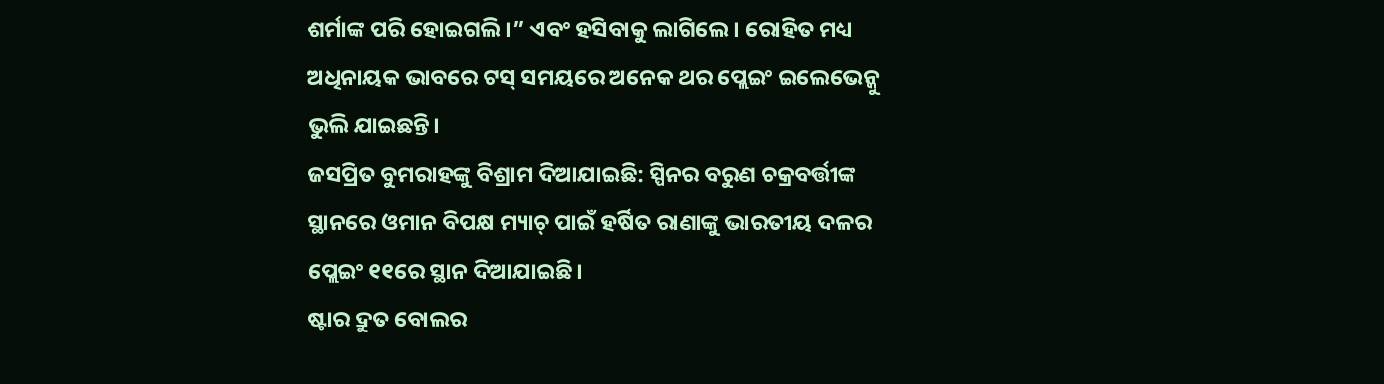ଶର୍ମାଙ୍କ ପରି ହୋଇଗଲି।” ଏବଂ ହସିବାକୁ ଲାଗିଲେ। ରୋହିତ ମଧ୍ୟ ଅଧିନାୟକ ଭାବରେ ଟସ୍ ସମୟରେ ଅନେକ ଥର ପ୍ଲେଇଂ ଇଲେଭେନ୍କୁ ଭୁଲି ଯାଇଛନ୍ତି।
ଜସପ୍ରିତ ବୁମରାହଙ୍କୁ ବିଶ୍ରାମ ଦିଆଯାଇଛି: ସ୍ପିନର ବରୁଣ ଚକ୍ରବର୍ତ୍ତୀଙ୍କ ସ୍ଥାନରେ ଓମାନ ବିପକ୍ଷ ମ୍ୟାଚ୍ ପାଇଁ ହର୍ଷିତ ରାଣାଙ୍କୁ ଭାରତୀୟ ଦଳର ପ୍ଲେଇଂ ୧୧ରେ ସ୍ଥାନ ଦିଆଯାଇଛି।
ଷ୍ଟାର ଦ୍ରୁତ ବୋଲର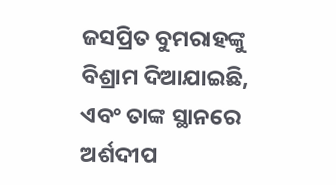ଜସପ୍ରିତ ବୁମରାହଙ୍କୁ ବିଶ୍ରାମ ଦିଆଯାଇଛି, ଏବଂ ତାଙ୍କ ସ୍ଥାନରେ ଅର୍ଶଦୀପ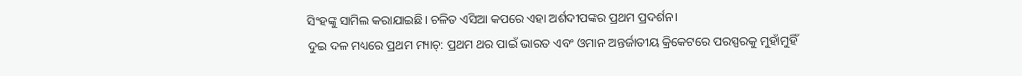ସିଂହଙ୍କୁ ସାମିଲ କରାଯାଇଛି। ଚଳିତ ଏସିଆ କପରେ ଏହା ଅର୍ଶଦୀପଙ୍କର ପ୍ରଥମ ପ୍ରଦର୍ଶନ।
ଦୁଇ ଦଳ ମଧ୍ୟରେ ପ୍ରଥମ ମ୍ୟାଚ୍: ପ୍ରଥମ ଥର ପାଇଁ ଭାରତ ଏବଂ ଓମାନ ଅନ୍ତର୍ଜାତୀୟ କ୍ରିକେଟରେ ପରସ୍ପରକୁ ମୁହାଁମୁହିଁ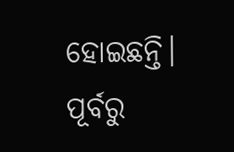ହୋଇଛନ୍ତି। ପୂର୍ବରୁ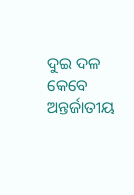ଦୁଇ ଦଳ କେବେ ଅନ୍ତର୍ଜାତୀୟ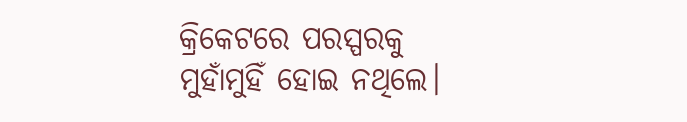କ୍ରିକେଟରେ ପରସ୍ପରକୁ ମୁହାଁମୁହିଁ ହୋଇ ନଥିଲେ।